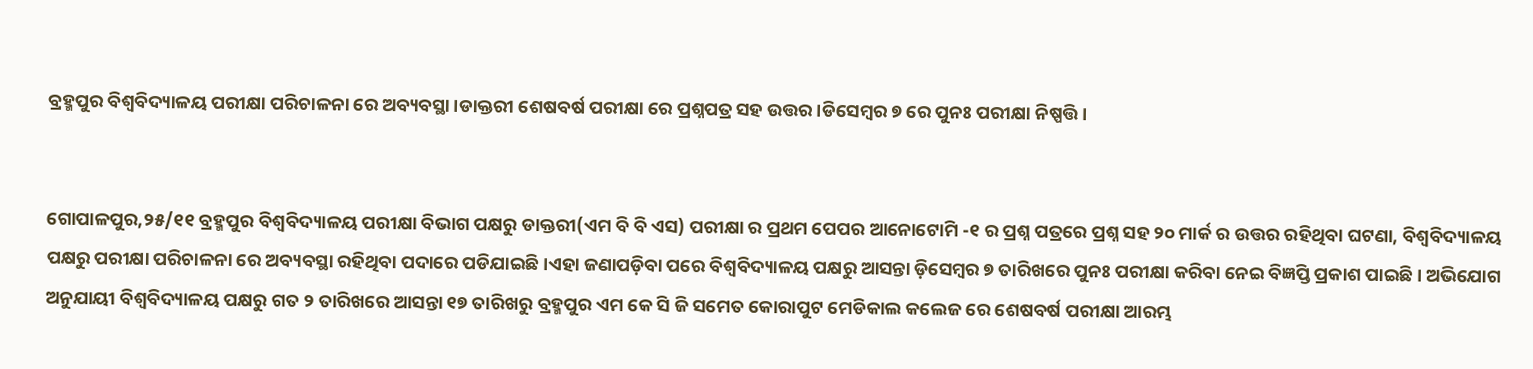ବ୍ରହ୍ମପୁର ବିଶ୍ଵବିଦ୍ୟାଳୟ ପରୀକ୍ଷା ପରିଚାଳନା ରେ ଅବ୍ୟବସ୍ଥା।ଡାକ୍ତରୀ ଶେଷବର୍ଷ ପରୀକ୍ଷା ରେ ପ୍ରଶ୍ନପତ୍ର ସହ ଉତ୍ତର।ଡିସେମ୍ବର ୭ ରେ ପୁନଃ ପରୀକ୍ଷା ନିଷ୍ପତ୍ତି।


ଗୋପାଳପୁର,୨୫/୧୧ ବ୍ରହ୍ମପୁର ବିଶ୍ଵବିଦ୍ୟାଳୟ ପରୀକ୍ଷା ବିଭାଗ ପକ୍ଷରୁ ଡାକ୍ତରୀ(ଏମ ବି ବି ଏସ) ପରୀକ୍ଷା ର ପ୍ରଥମ ପେପର ଆନୋଟୋମି -୧ ର ପ୍ରଶ୍ନ ପତ୍ରରେ ପ୍ରଶ୍ନ ସହ ୨୦ ମାର୍କ ର ଉତ୍ତର ରହିଥିବା ଘଟଣା, ବିଶ୍ଵବିଦ୍ୟାଳୟ ପକ୍ଷରୁ ପରୀକ୍ଷା ପରିଚାଳନା ରେ ଅବ୍ୟବସ୍ଥା ରହିଥିବା ପଦାରେ ପଡିଯାଇଛି।ଏହା ଜଣାପଡ଼ିବା ପରେ ବିଶ୍ବବିଦ୍ୟାଳୟ ପକ୍ଷରୁ ଆସନ୍ତା ଡ଼ିସେମ୍ବର ୭ ତାରିଖରେ ପୁନଃ ପରୀକ୍ଷା କରିବା ନେଇ ବିଜ୍ଞପ୍ତି ପ୍ରକାଶ ପାଇଛି। ଅଭିଯୋଗ ଅନୁଯାୟୀ ବିଶ୍ବବିଦ୍ୟାଳୟ ପକ୍ଷରୁ ଗତ ୨ ତାରିଖରେ ଆସନ୍ତା ୧୭ ତାରିଖରୁ ବ୍ରହ୍ମପୁର ଏମ କେ ସି ଜି ସମେତ କୋରାପୁଟ ମେଡିକାଲ କଲେଜ ରେ ଶେଷବର୍ଷ ପରୀକ୍ଷା ଆରମ୍ଭ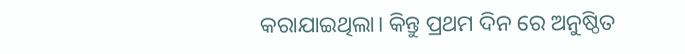କରାଯାଇଥିଲା। କିନ୍ତୁ ପ୍ରଥମ ଦିନ ରେ ଅନୁଷ୍ଠିତ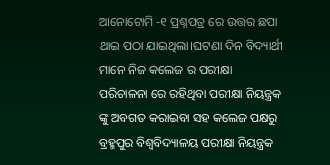ଆନୋଟୋମି -୧ ପ୍ରଶ୍ନପତ୍ର ରେ ଉତ୍ତର ଛପା ଥାଇ ପଠା ଯାଇଥିଲା।ଘଟଣା ଦିନ ବିଦ୍ୟାର୍ଥୀ ମାନେ ନିଜ କଲେଜ ର ପରୀକ୍ଷା ପରିଚାଳନା ରେ ରହିଥିବା ପରୀକ୍ଷା ନିୟନ୍ତ୍ରକ ଙ୍କୁ ଅବଗତ କରାଇବା ସହ କଲେଜ ପକ୍ଷରୁ ବ୍ରହ୍ମପୁର ବିଶ୍ଵବିଦ୍ୟାଳୟ ପରୀକ୍ଷା ନିୟନ୍ତ୍ରକ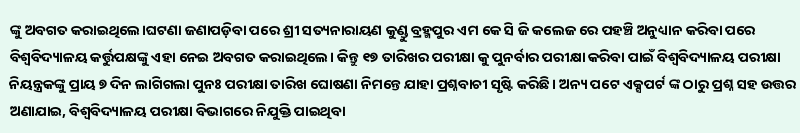ଙ୍କୁ ଅବଗତ କରାଇଥିଲେ।ଘଟଣା ଜଣାପଡ଼ିବା ପରେ ଶ୍ରୀ ସତ୍ୟନାରାୟଣ କୁଣ୍ଡୁ ବ୍ରହ୍ମପୁର ଏମ କେ ସି ଜି କଲେଜ ରେ ପହଞ୍ଚି ଅନୁଧ୍ୟାନ କରିବା ପରେ ବିଶ୍ବବିଦ୍ୟାଳୟ କର୍ତ୍ତୁପକ୍ଷଙ୍କୁ ଏହା ନେଇ ଅବଗତ କରାଇଥିଲେ। କିନ୍ତୁ ୧୭ ତାରିଖର ପରୀକ୍ଷା କୁ ପୁନର୍ବାର ପରୀକ୍ଷା କରିବା ପାଇଁ ବିଶ୍ବବିଦ୍ୟାଳୟ ପରୀକ୍ଷା ନିୟନ୍ତ୍ରକଙ୍କୁ ପ୍ରାୟ ୭ ଦିନ ଲାଗିଗଲା ପୁନଃ ପରୀକ୍ଷା ତାରିଖ ଘୋଷଣା ନିମନ୍ତେ ଯାହା ପ୍ରଶ୍ନବାଚୀ ସୃଷ୍ଟି କରିଛି। ଅନ୍ୟ ପଟେ ଏକ୍ସପର୍ଟ ଙ୍କ ଠାରୁ ପ୍ରଶ୍ନ ସହ ଉତ୍ତର ଅଣାଯାଇ, ବିଶ୍ବବିଦ୍ୟାଳୟ ପରୀକ୍ଷା ବିଭାଗରେ ନିଯୁକ୍ତି ପାଇଥିବା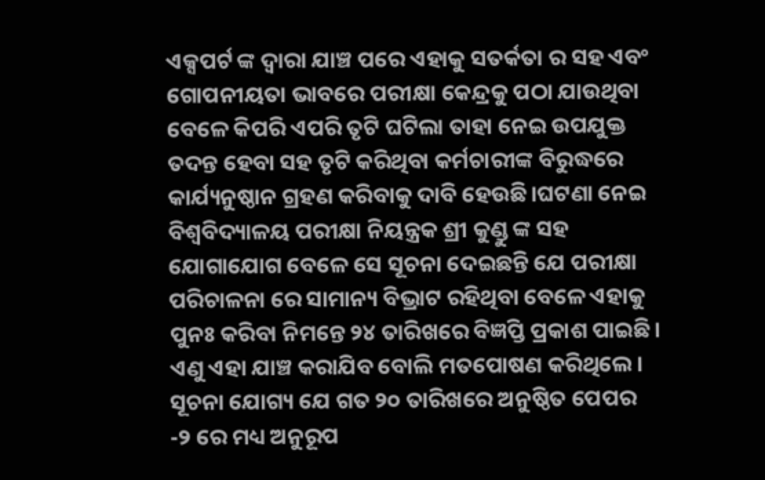ଏକ୍ସପର୍ଟ ଙ୍କ ଦ୍ଵାରା ଯାଞ୍ଚ ପରେ ଏହାକୁ ସତର୍କତା ର ସହ ଏବଂ ଗୋପନୀୟତା ଭାବରେ ପରୀକ୍ଷା କେନ୍ଦ୍ରକୁ ପଠା ଯାଉଥିବା ବେଳେ କିପରି ଏପରି ତୃଟି ଘଟିଲା ତାହା ନେଇ ଉପଯୁକ୍ତ ତଦନ୍ତ ହେବା ସହ ତୃଟି କରିଥିବା କର୍ମଚାରୀଙ୍କ ବିରୁଦ୍ଧରେ କାର୍ଯ୍ୟନୁଷ୍ଠାନ ଗ୍ରହଣ କରିବାକୁ ଦାବି ହେଉଛି।ଘଟଣା ନେଇ ବିଶ୍ବବିଦ୍ୟାଳୟ ପରୀକ୍ଷା ନିୟନ୍ତ୍ରକ ଶ୍ରୀ କୁଣ୍ଡୁ ଙ୍କ ସହ ଯୋଗାଯୋଗ ବେଳେ ସେ ସୂଚନା ଦେଇଛନ୍ତି ଯେ ପରୀକ୍ଷା ପରିଚାଳନା ରେ ସାମାନ୍ୟ ବିଭ୍ରାଟ ରହିଥିବା ବେଳେ ଏହାକୁ ପୁନଃ କରିବା ନିମନ୍ତେ ୨୪ ତାରିଖରେ ବିଜ୍ଞପ୍ତି ପ୍ରକାଶ ପାଇଛି। ଏଣୁ ଏହା ଯାଞ୍ଚ କରାଯିବ ବୋଲି ମତପୋଷଣ କରିଥିଲେ। ସୂଚନା ଯୋଗ୍ୟ ଯେ ଗତ ୨୦ ତାରିଖରେ ଅନୁଷ୍ଠିତ ପେପର -୨ ରେ ମଧ୍ୟ ଅନୁରୂପ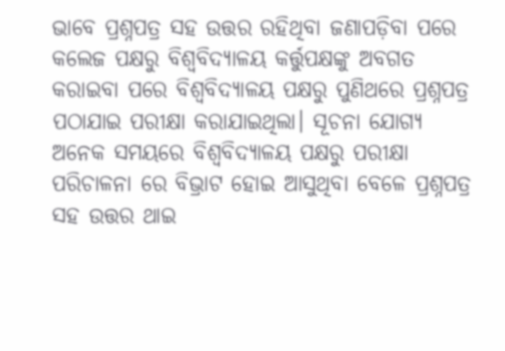ଭାବେ ପ୍ରଶ୍ନପତ୍ର ସହ ଉତ୍ତର ରହିଥିବା ଜଣାପଡ଼ିବା ପରେ କଲେଜ ପକ୍ଷରୁ ବିଶ୍ବବିଦ୍ୟାଳୟ କର୍ତ୍ତୁପକ୍ଷଙ୍କୁ ଅବଗତ କରାଇବା ପରେ ବିଶ୍ବବିଦ୍ୟାଳୟ ପକ୍ଷରୁ ପୁଣିଥରେ ପ୍ରଶ୍ନପତ୍ର ପଠାଯାଇ ପରୀକ୍ଷା କରାଯାଇଥିଲା। ସୂଚନା ଯୋଗ୍ୟ ଅନେକ ସମୟରେ ବିଶ୍ବବିଦ୍ୟାଳୟ ପକ୍ଷରୁ ପରୀକ୍ଷା ପରିଚାଳନା ରେ ବିଭ୍ରାଟ ହୋଇ ଆସୁଥିବା ବେଳେ ପ୍ରଶ୍ନପତ୍ର ସହ ଉତ୍ତର ଥାଇ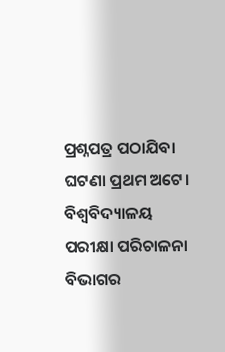ପ୍ରଶ୍ନପତ୍ର ପଠାଯିବା ଘଟଣା ପ୍ରଥମ ଅଟେ। ବିଶ୍ବବିଦ୍ୟାଳୟ ପରୀକ୍ଷା ପରିଚାଳନା ବିଭାଗର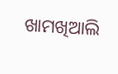ଖାମଖିଆଲି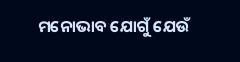ମନୋଭାବ ଯୋଗୁଁ ଯେଉଁ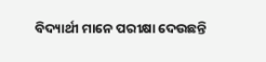ବିଦ୍ୟାର୍ଥୀ ମାନେ ପରୀକ୍ଷା ଦେଉଛନ୍ତି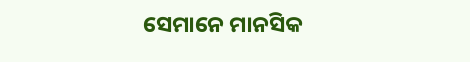ସେମାନେ ମାନସିକ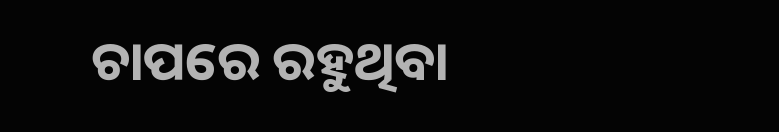ଚାପରେ ରହୁଥିବା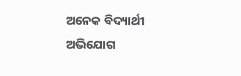ଅନେକ ବିଦ୍ୟାର୍ଥୀ ଅଭିଯୋଗ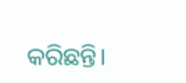କରିଛନ୍ତି।